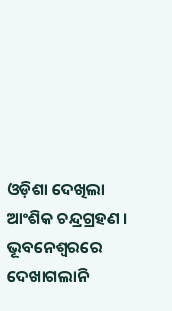ଓଡ଼ିଶା ଦେଖିଲା ଆଂଶିକ ଚନ୍ଦ୍ରଗ୍ରହଣ । ଭୂବନେଶ୍ୱରରେ ଦେଖାଗଲାନି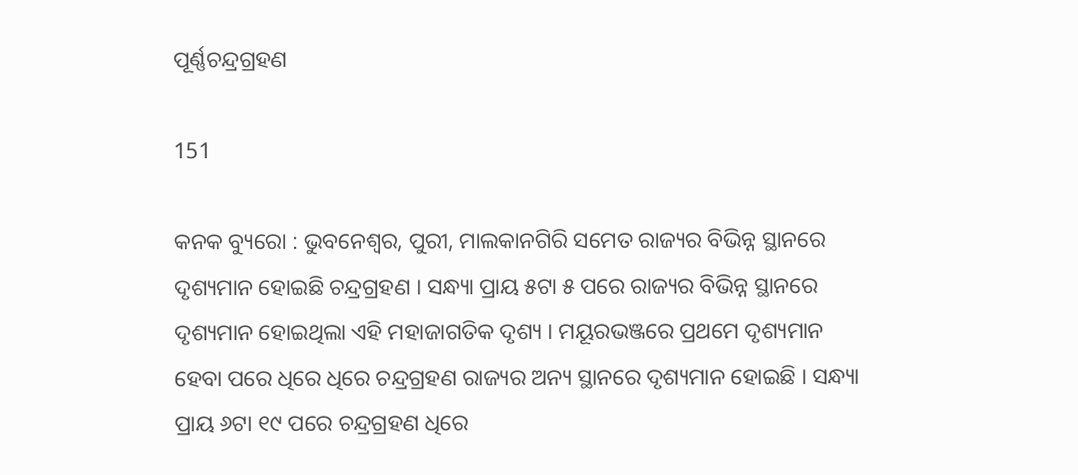ପୂର୍ଣ୍ଣଚନ୍ଦ୍ରଗ୍ରହଣ

151

କନକ ବ୍ୟୁରୋ : ଭୁବନେଶ୍ୱର, ପୁରୀ, ମାଲକାନଗିରି ସମେତ ରାଜ୍ୟର ବିଭିନ୍ନ ସ୍ଥାନରେ ଦୃଶ୍ୟମାନ ହୋଇଛି ଚନ୍ଦ୍ରଗ୍ରହଣ । ସନ୍ଧ୍ୟା ପ୍ରାୟ ୫ଟା ୫ ପରେ ରାଜ୍ୟର ବିଭିନ୍ନ ସ୍ଥାନରେ ଦୃଶ୍ୟମାନ ହୋଇଥିଲା ଏହି ମହାଜାଗତିକ ଦୃଶ୍ୟ । ମୟୂରଭଞ୍ଜରେ ପ୍ରଥମେ ଦୃଶ୍ୟମାନ ହେବା ପରେ ଧିରେ ଧିରେ ଚନ୍ଦ୍ରଗ୍ରହଣ ରାଜ୍ୟର ଅନ୍ୟ ସ୍ଥାନରେ ଦୃଶ୍ୟମାନ ହୋଇଛି । ସନ୍ଧ୍ୟା ପ୍ରାୟ ୬ଟା ୧୯ ପରେ ଚନ୍ଦ୍ରଗ୍ରହଣ ଧିରେ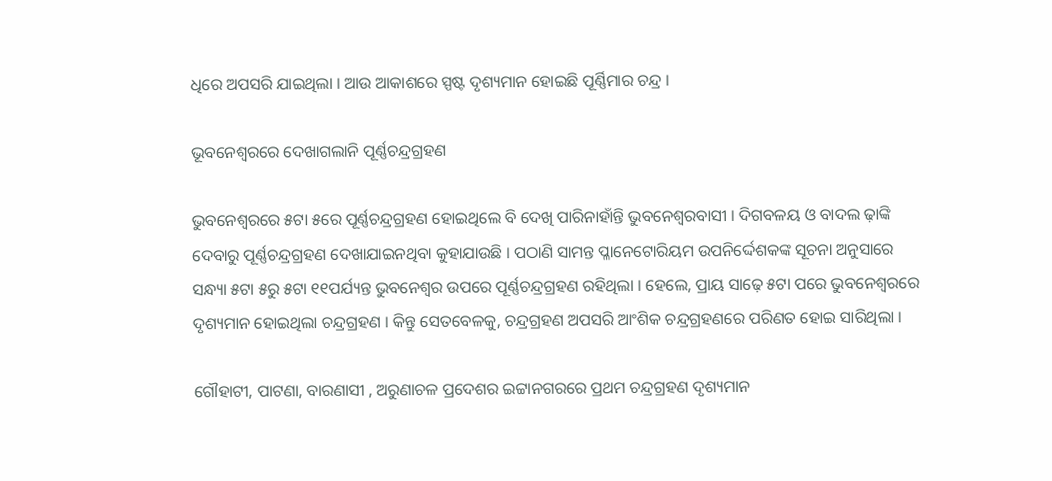ଧିରେ ଅପସରି ଯାଇଥିଲା । ଆଉ ଆକାଶରେ ସ୍ପଷ୍ଟ ଦୃଶ୍ୟମାନ ହୋଇଛି ପୂର୍ଣ୍ଣିମାର ଚନ୍ଦ୍ର ।

ଭୂବନେଶ୍ୱରରେ ଦେଖାଗଲାନି ପୂର୍ଣ୍ଣଚନ୍ଦ୍ରଗ୍ରହଣ

ଭୁବନେଶ୍ୱରରେ ୫ଟା ୫ରେ ପୂର୍ଣ୍ଣଚନ୍ଦ୍ରଗ୍ରହଣ ହୋଇଥିଲେ ବି ଦେଖି ପାରିନାହାଁନ୍ତି ଭୁବନେଶ୍ୱରବାସୀ । ଦିଗବଳୟ ଓ ବାଦଲ ଢ଼ାଙ୍କି ଦେବାରୁ ପୂର୍ଣ୍ଣଚନ୍ଦ୍ରଗ୍ରହଣ ଦେଖାଯାଇନଥିବା କୁହାଯାଉଛି । ପଠାଣି ସାମନ୍ତ ପ୍ଳାନେଟୋରିୟମ ଉପନିର୍ଦ୍ଦେଶକଙ୍କ ସୂଚନା ଅନୁସାରେ ସନ୍ଧ୍ୟା ୫ଟା ୫ରୁ ୫ଟା ୧୧ପର୍ଯ୍ୟନ୍ତ ଭୁବନେଶ୍ୱର ଉପରେ ପୂର୍ଣ୍ଣଚନ୍ଦ୍ରଗ୍ରହଣ ରହିଥିଲା । ହେଲେ, ପ୍ରାୟ ସାଢ଼େ ୫ଟା ପରେ ଭୁବନେଶ୍ୱରରେ ଦୃଶ୍ୟମାନ ହୋଇଥିଲା ଚନ୍ଦ୍ରଗ୍ରହଣ । କିନ୍ତୁ ସେତବେଳକୁ, ଚନ୍ଦ୍ରଗ୍ରହଣ ଅପସରି ଆଂଶିକ ଚନ୍ଦ୍ରଗ୍ରହଣରେ ପରିଣତ ହୋଇ ସାରିଥିଲା ।

ଗୌହାଟୀ, ପାଟଣା, ବାରଣାସୀ , ଅରୁଣାଚଳ ପ୍ରଦେଶର ଇଟ୍ଟାନଗରରେ ପ୍ରଥମ ଚନ୍ଦ୍ରଗ୍ରହଣ ଦୃଶ୍ୟମାନ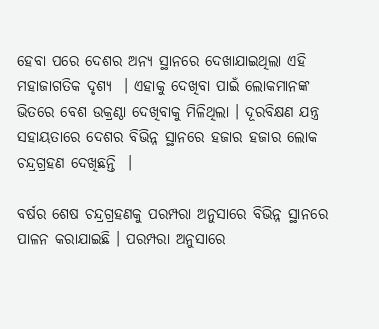ହେବା ପରେ ଦେଶର ଅନ୍ୟ ସ୍ଥାନରେ ଦେଖାଯାଇଥିଲା ଏହି ମହାଜାଗତିକ ଦୃଶ୍ୟ  । ଏହାକୁ ଦେଖିବା ପାଇଁ ଲୋକମାନଙ୍କ ଭିତରେ ବେଶ ଉକ୍ରଣ୍ଠା ଦେଖିବାକୁ ମିଳିଥିଲା । ଦୂରବିକ୍ଷଣ ଯନ୍ତ୍ର ସହାୟତାରେ ଦେଶର ବିଭିନ୍ନ ସ୍ଥାନରେ ହଜାର ହଜାର ଲୋକ ଚନ୍ଦ୍ରଗ୍ରହଣ ଦେଖିଛନ୍ତି  ।

ବର୍ଷର ଶେଷ ଚନ୍ଦ୍ରଗ୍ରହଣକୁ ପରମ୍ପରା ଅନୁସାରେ ବିଭିନ୍ନ ସ୍ଥାନରେ ପାଳନ କରାଯାଇଛି । ପରମ୍ପରା ଅନୁସାରେ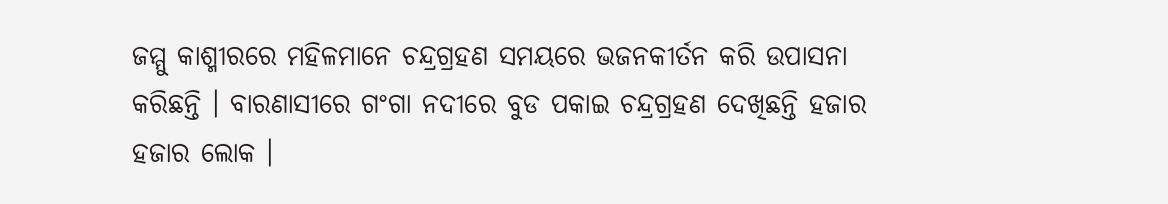ଜମ୍ମୁ କାଶ୍ମୀରରେ ମହିଳମାନେ ଚନ୍ଦ୍ରଗ୍ରହଣ ସମୟରେ ଭଜନକୀର୍ତନ କରି ଉପାସନା କରିଛନ୍ତି । ବାରଣାସୀରେ ଗଂଗା ନଦୀରେ ବୁଡ ପକାଇ ଚନ୍ଦ୍ରଗ୍ରହଣ ଦେଖିଛନ୍ତି ହଜାର ହଜାର ଲୋକ ।